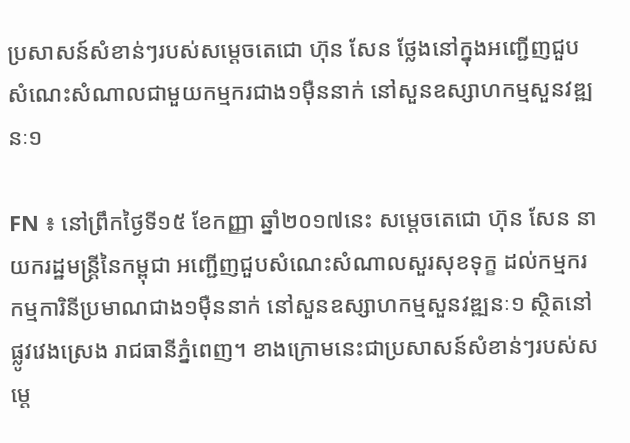ប្រសាសន៍សំខាន់ៗរបស់សម្តេចតេជោ ហ៊ុន សែន ថ្លែងនៅក្នុងអញ្ជើញជួបសំណេះសំណាលជាមួយកម្មករជាង១ម៉ឺននាក់ នៅសួនឧស្សាហកម្មសួនវឌ្ឍនៈ១

FN ៖ នៅព្រឹកថ្ងៃទី១៥ ខែកញ្ញា ឆ្នាំ២០១៧នេះ សម្តេចតេជោ ហ៊ុន សែន នាយករដ្ឋមន្រ្តីនៃកម្ពុជា អញ្ជើញជួបសំណេះសំណាលសួរសុខទុក្ខ ដល់កម្មករ កម្មការិនីប្រមាណជាង១ម៉ឺននាក់ នៅសួនឧស្សាហកម្មសួនវឌ្ឍនៈ១ ស្ថិតនៅផ្លូវវេងស្រេង រាជធានីភ្នំពេញ។ ខាងក្រោមនេះជាប្រសាសន៍សំខាន់ៗរបស់សម្តេ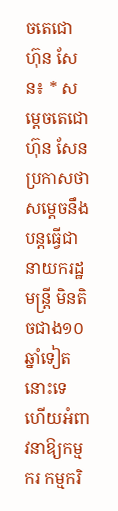ចតេជោ ហ៊ុន សែន៖ * សម្តេចតេជោ ហ៊ុន សែន ប្រកាសថា សម្តេចនឹងបន្តធ្វើជានាយករដ្ឋមន្រ្តី មិនតិចជាង១០ឆ្នាំទៀតនោះទេ ហើយអំពាវនាឱ្យកម្មករ កម្មករិ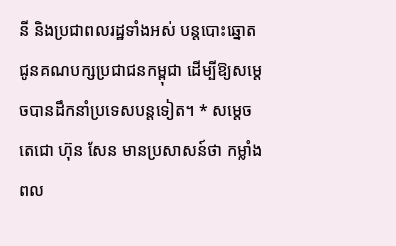នី និងប្រជាពលរដ្ឋទាំងអស់ បន្តបោះឆ្នោតជូនគណបក្សប្រជាជនកម្ពុជា ដើម្បីឱ្យសម្តេចបានដឹកនាំប្រទេសបន្តទៀត។ * សម្តេចតេជោ ហ៊ុន សែន មានប្រសាសន៍ថា កម្លាំងពល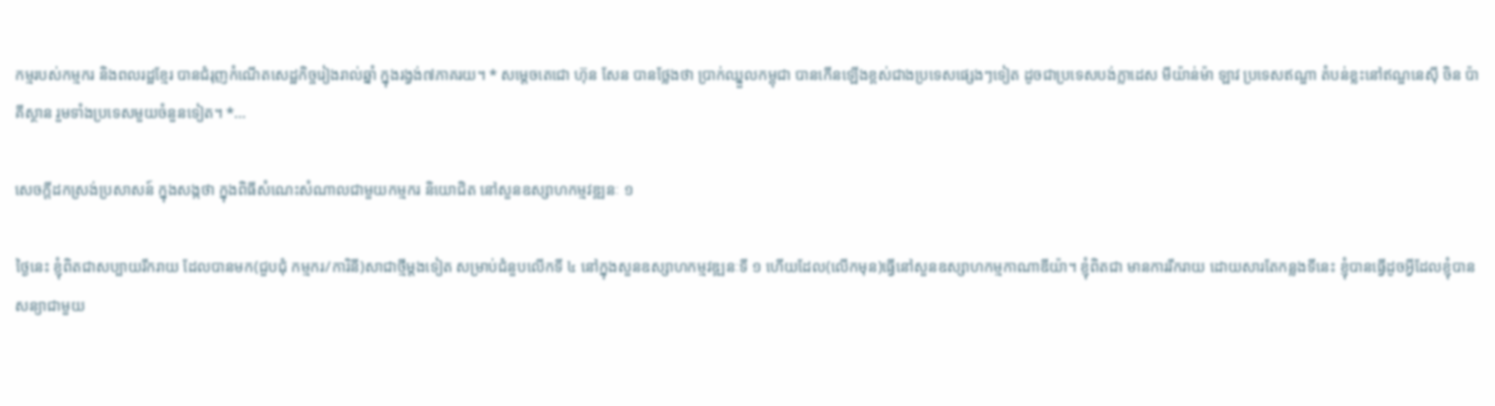កម្មរបស់កម្មករ និងពលរដ្ឋខ្មែរ បានជំរុញកំណើតសេដ្ឋកិច្ចរៀងរាល់ឆ្នាំ ក្នុងរង្វង់៧ភាគរយ។ * សម្តេចតេជោ ហ៊ុន សែន បានថ្លែងថា ប្រាក់ឈ្នួលកម្ពុជា បានកើនឡើងខ្ពស់ជាងប្រទេសផ្សេងៗទៀត ដូចជាប្រទេសបង់ក្លាដេស មីយ៉ាន់ម៉ា ឡាវ ប្រទេសឥណ្ឌា តំបន់ខ្លះនៅឥណ្ឌនេស៊ី ចិន ប៉ាគីស្ថាន រួមទាំងប្រទេសមួយចំនួនទៀត។ *…

សេចក្តីដកស្រង់ប្រសាសន៍ ក្នុងសង្កថា ក្នុងពិធីសំណេះសំណាលជាមួយកម្មករ និយោជិត នៅសួនឧស្សាហកម្មវឌ្ឍនៈ ១

ថ្ងៃនេះ ខ្ញុំពិតជាសប្បាយរីករាយ ដែលបានមក(ជួបជុំ កម្មករ/ការិនី)សាជាថ្មីម្ដងទៀត សម្រាប់ជំនួបលើកទី ៤ នៅក្នុងសួនឧស្សាហកម្មវឌ្ឍនៈទី ១ ហើយដែល(លើកមុន)ធ្វើនៅសួនឧស្សាហកម្មកាណាឌីយ៉ា។ ខ្ញុំពិតជា មានការរីករាយ ដោយសារតែកន្លងទីនេះ ខ្ញុំបានធ្វើដូចអ្វីដែលខ្ញុំបានសន្យាជាមួយ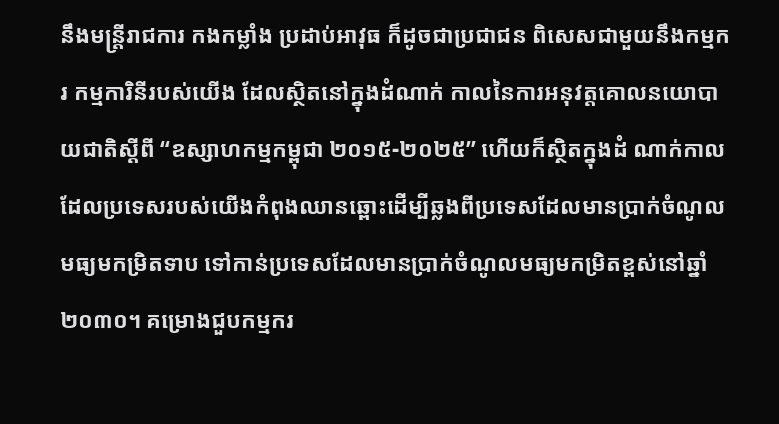នឹងមន្រ្តីរាជការ កងកម្លាំង ប្រដាប់អាវុធ ក៏ដូចជាប្រជាជន ពិសេសជាមួយនឹងកម្មករ កម្មការិនីរបស់យើង ដែលស្ថិតនៅក្នុងដំណាក់ កាលនៃការអនុវត្តគោលនយោបាយជាតិស្ដីពី “ឧស្សាហកម្មកម្ពុជា ២០១៥-២០២៥” ហើយក៏ស្ថិតក្នុងដំ ណាក់កាលដែលប្រទេសរបស់យើងកំពុងឈានឆ្ពោះដើម្បីឆ្លងពីប្រទេសដែលមានប្រាក់ចំណូលមធ្យមកម្រិតទាប ទៅកាន់ប្រទេសដែលមានប្រាក់ចំណូលមធ្យមកម្រិតខ្ពស់នៅឆ្នាំ ២០៣០។ គម្រោងជួបកម្មករ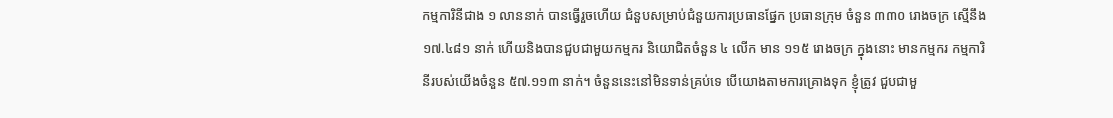កម្មការិនីជាង ១ លាននាក់ បានធ្វើរួចហើយ ជំនួបសម្រាប់ជំនួយការប្រធានផ្នែក ប្រធានក្រុម ចំនួន ៣៣០ រោងចក្រ ស្មើនឹង ១៧.៤៨១ នាក់ ហើយនិងបានជួបជាមួយកម្មករ និយោជិតចំនួន ៤ លើក មាន ១១៥ រោងចក្រ ក្នុងនោះ មានកម្មករ កម្មការិនីរបស់យើងចំនួន ៥៧.១១៣ នាក់។ ចំនួននេះនៅមិនទាន់គ្រប់ទេ បើយោងតាមការគ្រោងទុក ខ្ញុំត្រូវ ជួបជាមួ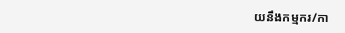យនឹងកម្មករ/កា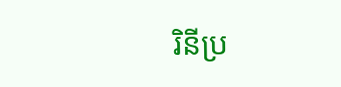រិនីប្រ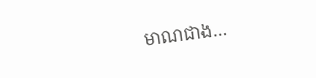មាណជាង…